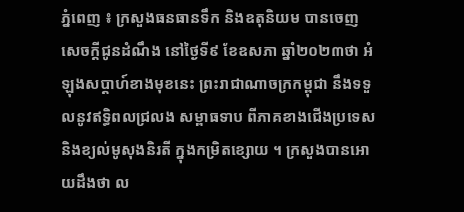ភ្នំពេញ ៖ ក្រសួងធនធានទឹក និងឧតុនិយម បានចេញសេចក្តីជូនដំណឹង នៅថ្ងៃទី៩ ខែឧសភា ឆ្នាំ២០២៣ថា អំឡុងសប្តាហ៍ខាងមុខនេះ ព្រះរាជាណាចក្រកម្ពុជា នឹងទទួលនូវឥទ្ធិពលជ្រលង សម្ពាធទាប ពីភាគខាងជើងប្រទេស និងខ្យល់មូសុងនិរតី ក្នុងកម្រិតខ្សោយ ។ ក្រសួងបានអោយដឹងថា ល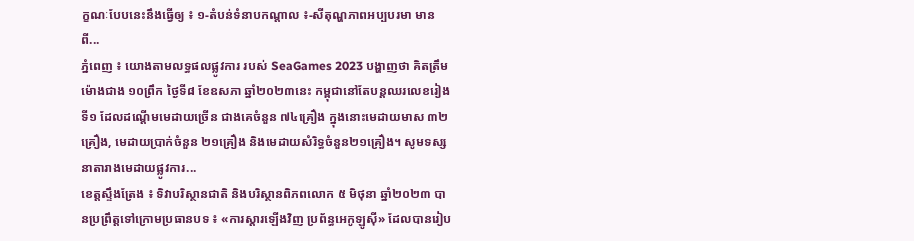ក្ខណៈបែបនេះនឹងធ្វើឲ្យ ៖ ១-តំបន់ទំនាបកណ្តាល ៖-សីតុណ្ហភាពអប្បបរមា មានពី...
ភ្នំពេញ ៖ យោងតាមលទ្ធផលផ្លូវការ របស់ SeaGames 2023 បង្ហាញថា គិតត្រឹមម៉ោងជាង ១០ព្រឹក ថ្ងៃទី៨ ខែឧសភា ឆ្នាំ២០២៣នេះ កម្ពុជានៅតែបន្ដឈរលេខរៀងទី១ ដែលដណ្ដើមមេដាយច្រើន ជាងគេចំនួន ៧៤គ្រឿង ក្នុងនោះមេដាយមាស ៣២គ្រឿង, មេដាយប្រាក់ចំនួន ២១គ្រឿង និងមេដាយសំរិទ្ធចំនួន២១គ្រឿង។ សូមទស្សនាតារាងមេដាយផ្លូវការ...
ខេត្តស្ទឹងត្រែង ៖ ទិវាបរិស្ថានជាតិ និងបរិស្ថានពិភពលោក ៥ មិថុនា ឆ្នាំ២០២៣ បានប្រព្រឹត្តទៅក្រោមប្រធានបទ ៖ «ការស្តារឡើងវិញ ប្រព័ន្ធអេកូឡូស៊ី» ដែលបានរៀប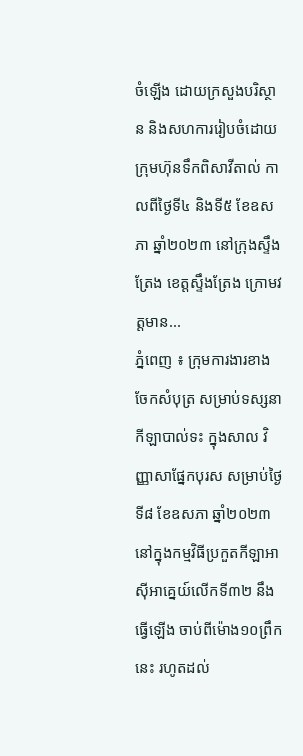ចំឡើង ដោយក្រសួងបរិស្ថាន និងសហការរៀបចំដោយ ក្រុមហ៊ុនទឹកពិសាវីតាល់ កាលពីថ្ងៃទី៤ និងទី៥ ខែឧសភា ឆ្នាំ២០២៣ នៅក្រុងស្ទឹងត្រែង ខេត្តស្ទឹងត្រែង ក្រោមវត្តមាន...
ភ្នំពេញ ៖ ក្រុមការងារខាងចែកសំបុត្រ សម្រាប់ទស្សនាកីឡាបាល់ទះ ក្នុងសាល វិញ្ញាសាផ្នែកបុរស សម្រាប់ថ្ងៃទី៨ ខែឧសភា ឆ្នាំ២០២៣ នៅក្នុងកម្មវិធីប្រកួតកីឡាអាស៊ីអាគ្នេយ៍លើកទី៣២ នឹងធ្វើឡើង ចាប់ពីម៉ោង១០ព្រឹកនេះ រហូតដល់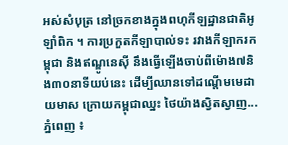អស់សំបុត្រ នៅច្រកខាងក្នុងពហុកីឡដ្ឋានជាតិអូឡាំពិក ។ ការប្រកួតកីឡាបាល់ទះ រវាងកីឡាករកម្ពុជា និងឥណ្ឌូនេស៊ី នឹងធ្វើឡើងចាប់ពីម៉ោង៧និង៣០នាទីយប់នេះ ដើម្បីឈានទៅដណ្តើមមេដាយមាស ក្រោយកម្ពុជាឈ្នះ ថៃយ៉ាងស្វិតស្វាញ...
ភ្នំពេញ ៖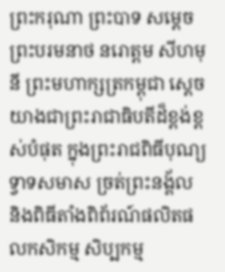ព្រះករុណា ព្រះបាទ សម្ដេចព្រះបរមនាថ នរោត្ដម សីហមុនី ព្រះមហាក្សត្រកម្ពុជា ស្តេចយាងជាព្រះរាជាធិបតីដ៏ខ្ពង់ខ្ពស់បំផុត ក្នុងព្រះរាជពិធីបុណ្យទ្វាទសមាស ច្រត់ព្រះនង្គ័ល និងពិធីតាំងពិព័រណ៍ផលិតផលកសិកម្ម សិប្បកម្ម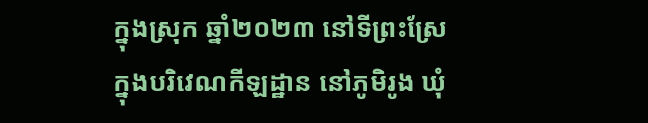ក្នុងស្រុក ឆ្នាំ២០២៣ នៅទីព្រះស្រែ ក្នុងបរិវេណកីឡដ្ឋាន នៅភូមិរូង ឃុំ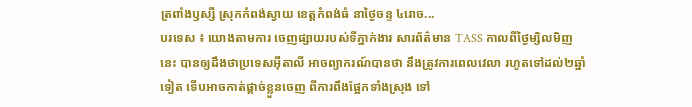ត្រពាំងឫស្សី ស្រុកកំពង់ស្វាយ ខេត្តកំពង់ធំ នាថ្ងៃចន្ទ ៤រោច...
បរទេស ៖ យោងតាមការ ចេញផ្សាយរបស់ទីភ្នាក់ងារ សារព័ត៌មាន TASS កាលពីថ្ងៃម្សិលមិញនេះ បានឲ្យដឹងថាប្រទេសអ៊ីតាលី អាចព្យាករណ៍បានថា នឹងត្រូវការពេលវេលា រហូតទៅដល់២ឆ្នាំទៀត ទើបអាចកាត់ផ្តាច់ខ្លួនចេញ ពីការពឹងផ្អែកទាំងស្រុង ទៅ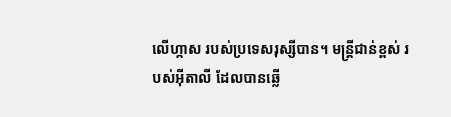លើហ្កាស របស់ប្រទេសរុស្សីបាន។ មន្ត្រីជាន់ខ្ពស់ របស់អ៊ីតាលី ដែលបានឆ្លើ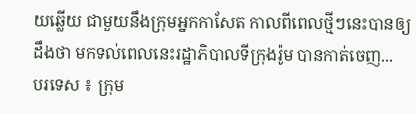យឆ្លើយ ជាមួយនឹងក្រុមអ្នកកាសែត កាលពីពេលថ្មីៗនេះបានឲ្យដឹងថា មកទល់ពេលនេះរដ្ឋាភិបាលទីក្រុងរ៉ូម បានកាត់ចេញ...
បរទេស ៖ ក្រុម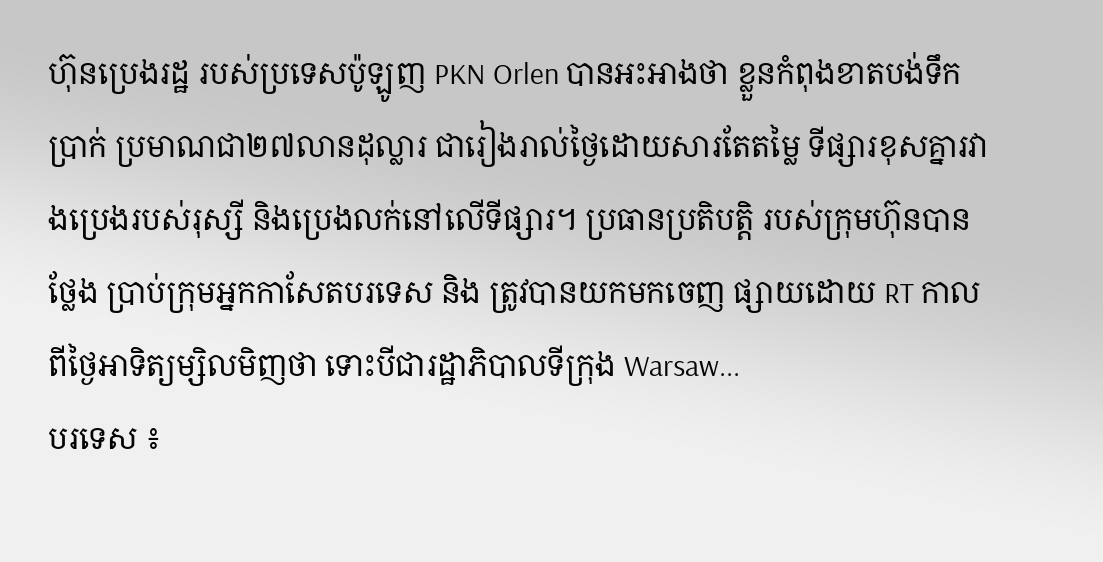ហ៊ុនប្រេងរដ្ឋ របស់ប្រទេសប៉ូឡូញ PKN Orlen បានអះអាងថា ខ្លួនកំពុងខាតបង់ទឹកប្រាក់ ប្រមាណជា២៧លានដុល្លារ ជារៀងរាល់ថ្ងៃដោយសារតែតម្លៃ ទីផ្សារខុសគ្នារវាងប្រេងរបស់រុស្សី និងប្រេងលក់នៅលើទីផ្សារ។ ប្រធានប្រតិបត្តិ របស់ក្រុមហ៊ុនបានថ្លែង ប្រាប់ក្រុមអ្នកកាសែតបរទេស និង ត្រូវបានយកមកចេញ ផ្សាយដោយ RT កាលពីថ្ងៃអាទិត្យម្សិលមិញថា ទោះបីជារដ្ឋាភិបាលទីក្រុង Warsaw...
បរទេស ៖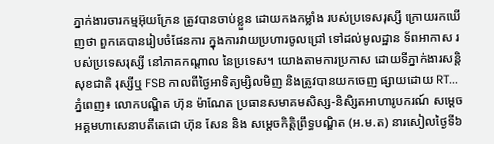ភ្នាក់ងារចារកម្មអ៊ុយក្រែន ត្រូវបានចាប់ខ្លួន ដោយកងកម្លាំង របស់ប្រទេសរុស្សី ក្រោយរកឃើញថា ពួកគេបានរៀបចំផែនការ ក្នុងការវាយប្រហារចូលជ្រៅ ទៅដល់មូលដ្ឋាន ទ័ពអាកាស របស់ប្រទេសរុស្សី នៅភាគកណ្តាល នៃប្រទេស។ យោងតាមការប្រកាស ដោយទីភ្នាក់ងារសន្តិសុខជាតិ រុស្សីឬ FSB កាលពីថ្ងៃអាទិត្យម្សិលមិញ និងត្រូវបានយកចេញ ផ្សាយដោយ RT...
ភ្នំពេញ៖ លោកបណ្ឌិត ហ៊ុន ម៉ាណែត ប្រធានសមាគមសិស្ស-និសិ្សតអាហារូបករណ៍ សម្ដេចអគ្គមហាសេនាបតីតេជោ ហ៊ុន សែន និង សម្តេចកិត្តិព្រឹទ្ធបណ្ឌិត (អ.ម.ត) នារសៀលថ្ងៃទី៦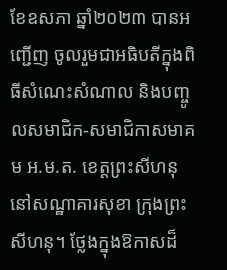ខែឧសភា ឆ្នាំ២០២៣ បានអញ្ជើញ ចូលរួមជាអធិបតីក្នុងពិធីសំណេះសំណាល និងបញ្ចូលសមាជិក-សមាជិកាសមាគម អ.ម.ត. ខេត្តព្រះសីហនុ នៅសណ្ឋាគារសុខា ក្រុងព្រះសីហនុ។ ថ្លែងក្នុងឱកាសដ៏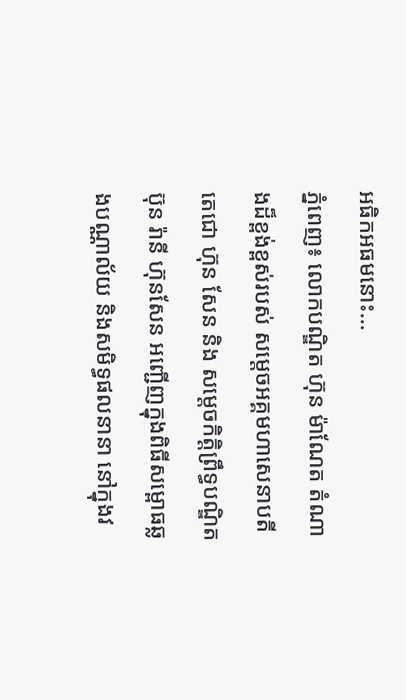អធិកអធមនោះ...
ភ្នំពេញ៖ លោកបណ្ឌិត ហ៊ុន ម៉ាណែត តំណាងដ៏ខ្ពង់ខ្ពស់របស់ សម្តេចអគ្គមហាសេនាបតីតេជោ ហ៊ុន សែន និង សម្តេចកិត្តិព្រឹទ្ធបណ្ឌិត ប៊ុន រ៉ានី ហ៊ុនសែន អញ្ជើញក្នុងពិធីសម្ពោធឆ្លងបណ្ណាល័យ និងសមិទ្ធផលនានា នៅក្នុងវ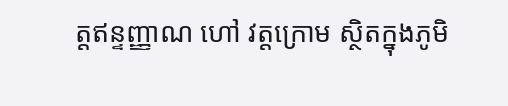ត្តឥន្ទញ្ញាណ ហៅ វត្តក្រោម ស្ថិតក្នុងភូមិ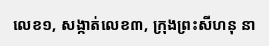លេខ១, សង្កាត់លេខ៣, ក្រុងព្រះសីហនុ នា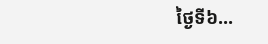ថ្ងៃទី៦...